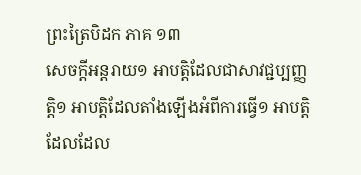ព្រះត្រៃបិដក ភាគ ១៣
សេចក្តីអន្តរាយ១ អាបត្តិដែលជាសាវជ្ជប្បញ្ញត្តិ១ អាបត្តិដែលតាំងឡើងអំពីការធ្វើ១ អាបត្តិដែលដែល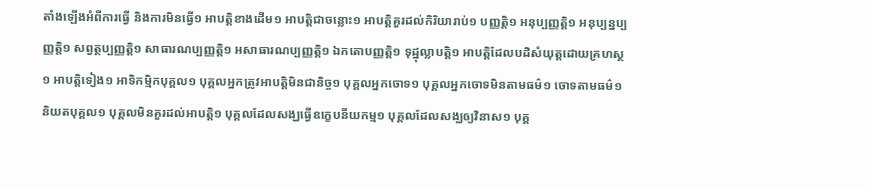តាំងឡើងអំពីការធ្វើ និងការមិនធ្វើ១ អាបត្តិខាងដើម១ អាបត្តិជាចន្លោះ១ អាបត្តិគួរដល់កិរិយារាប់១ បញ្ញត្តិ១ អនុប្បញ្ញត្តិ១ អនុប្បន្នប្បញ្ញត្តិ១ សព្វត្ថប្បញ្ញត្តិ១ សាធារណប្បញ្ញត្តិ១ អសាធារណប្បញ្ញត្តិ១ ឯកតោបញ្ញត្តិ១ ទុដ្ឋុល្លាបត្តិ១ អាបត្តិដែលបដិសំយុត្តដោយគ្រហស្ថ១ អាបត្តិទៀង១ អាទិកម្មិកបុគ្គល១ បុគ្គលអ្នកត្រូវអាបត្តិមិនជានិច្ច១ បុគ្គលអ្នកចោទ១ បុគ្គលអ្នកចោទមិនតាមធម៌១ ចោទតាមធម៌១ និយតបុគ្គល១ បុគ្គលមិនគួរដល់អាបត្តិ១ បុគ្គលដែលសង្ឃធ្វើឧក្ខេបនីយកម្ម១ បុគ្គលដែលសង្ឃឲ្យវិនាស១ បុគ្គ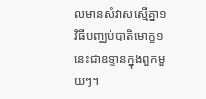លមានសំវាសស្មើគ្នា១ វិធីបញ្ឈប់បាតិមោក្ខ១ នេះជាឧទ្ទានក្នុងពួកមួយៗ។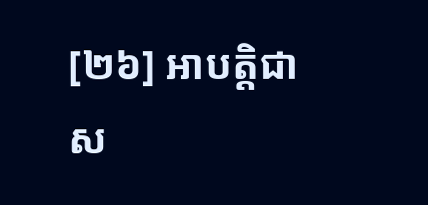[២៦] អាបត្តិជាស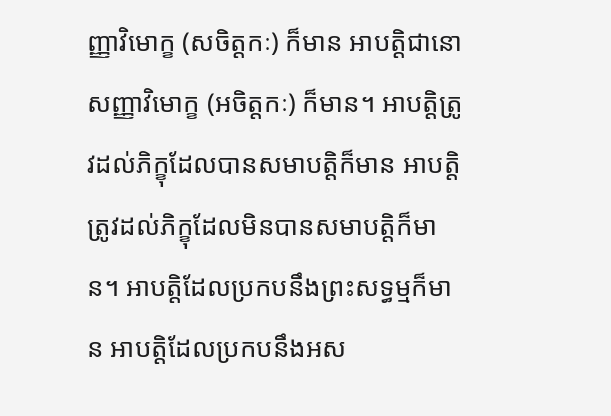ញ្ញាវិមោក្ខ (សចិត្តកៈ) ក៏មាន អាបត្តិជានោសញ្ញាវិមោក្ខ (អចិត្តកៈ) ក៏មាន។ អាបត្តិត្រូវដល់ភិក្ខុដែលបានសមាបត្តិក៏មាន អាបត្តិត្រូវដល់ភិក្ខុដែលមិនបានសមាបត្តិក៏មាន។ អាបត្តិដែលប្រកបនឹងព្រះសទ្ធម្មក៏មាន អាបត្តិដែលប្រកបនឹងអស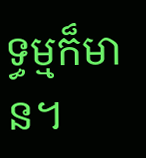ទ្ធម្មក៏មាន។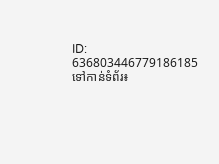ID: 636803446779186185
ទៅកាន់ទំព័រ៖